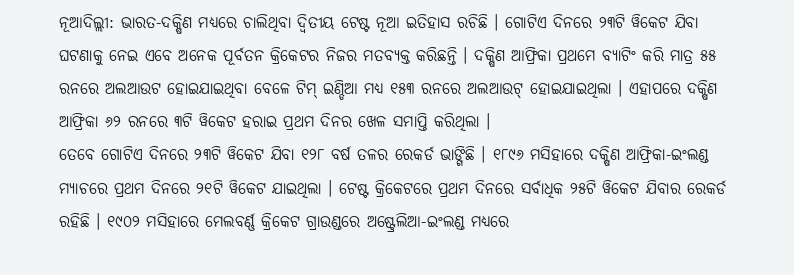ନୂଆଦିଲ୍ଲୀ: ଭାରତ-ଦକ୍ଷିଣ ମଧ୍ୟରେ ଚାଲିଥିବା ଦ୍ୱିତୀୟ ଟେଷ୍ଟ ନୂଆ ଇତିହାସ ରଚିଛି । ଗୋଟିଏ ଦିନରେ ୨୩ଟି ୱିକେଟ ଯିବା ଘଟଣାକୁ ନେଇ ଏବେ ଅନେକ ପୂର୍ବତନ କ୍ରିକେଟର ନିଜର ମତବ୍ୟକ୍ତ କରିଛନ୍ତି । ଦକ୍ଷିଣ ଆଫ୍ରିକା ପ୍ରଥମେ ବ୍ୟାଟିଂ କରି ମାତ୍ର ୫୫ ରନରେ ଅଲଆଉଟ ହୋଇଯାଇଥିବା ବେଳେ ଟିମ୍ ଇଣ୍ଡିଆ ମଧ୍ୟ ୧୫୩ ରନରେ ଅଲଆଉଟ୍ ହୋଇଯାଇଥିଲା । ଏହାପରେ ଦକ୍ଷିଣ ଆଫ୍ରିକା ୬୨ ରନରେ ୩ଟି ୱିକେଟ ହରାଇ ପ୍ରଥମ ଦିନର ଖେଳ ସମାପ୍ତି କରିଥିଲା ।
ତେବେ ଗୋଟିଏ ଦିନରେ ୨୩ଟି ୱିକେଟ ଯିବା ୧୨୮ ବର୍ଷ ତଳର ରେକର୍ଡ ଭାଙ୍ଗିଛି । ୧୮୯୬ ମସିହାରେ ଦକ୍ଷିଣ ଆଫ୍ରିକା-ଇଂଲଣ୍ଡ ମ୍ୟାଚରେ ପ୍ରଥମ ଦିନରେ ୨୧ଟି ୱିକେଟ ଯାଇଥିଲା । ଟେଷ୍ଟ କ୍ରିକେଟରେ ପ୍ରଥମ ଦିନରେ ସର୍ବାଧିକ ୨୫ଟି ୱିକେଟ ଯିବାର ରେକର୍ଡ ରହିଛି । ୧୯୦୨ ମସିହାରେ ମେଲବର୍ଣ୍ଣ କ୍ରିକେଟ ଗ୍ରାଉଣ୍ଡରେ ଅଷ୍ଟ୍ରେଲିଆ-ଇଂଲଣ୍ଡ ମଧ୍ୟରେ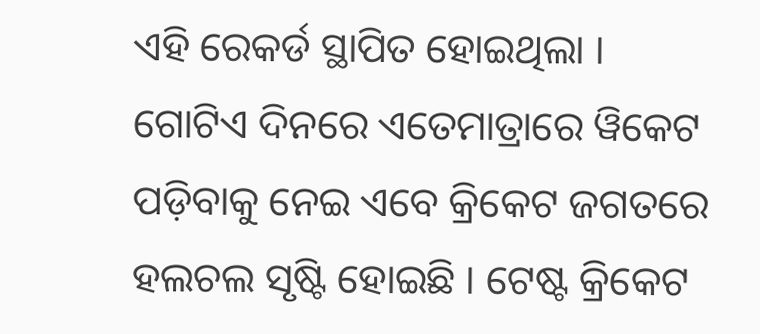ଏହି ରେକର୍ଡ ସ୍ଥାପିତ ହୋଇଥିଲା ।
ଗୋଟିଏ ଦିନରେ ଏତେମାତ୍ରାରେ ୱିକେଟ ପଡ଼ିବାକୁ ନେଇ ଏବେ କ୍ରିକେଟ ଜଗତରେ ହଲଚଲ ସୃଷ୍ଟି ହୋଇଛି । ଟେଷ୍ଟ କ୍ରିକେଟ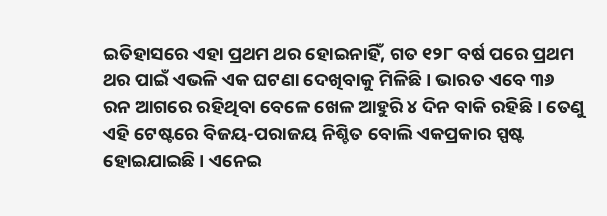ଇତିହାସରେ ଏହା ପ୍ରଥମ ଥର ହୋଇନାହିଁ, ଗତ ୧୨୮ ବର୍ଷ ପରେ ପ୍ରଥମ ଥର ପାଇଁ ଏଭଳି ଏକ ଘଟଣା ଦେଖିବାକୁ ମିଳିଛି । ଭାରତ ଏବେ ୩୬ ରନ ଆଗରେ ରହିଥିବା ବେଳେ ଖେଳ ଆହୁରି ୪ ଦିନ ବାକି ରହିଛି । ତେଣୁ ଏହି ଟେଷ୍ଟରେ ବିଜୟ-ପରାଜୟ ନିଶ୍ଚିତ ବୋଲି ଏକପ୍ରକାର ସ୍ପଷ୍ଟ ହୋଇଯାଇଛି । ଏନେଇ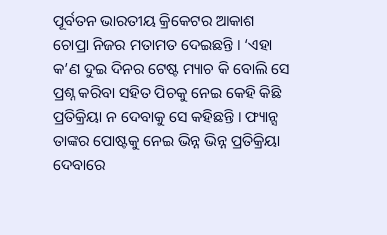ପୂର୍ବତନ ଭାରତୀୟ କ୍ରିକେଟର ଆକାଶ ଚୋପ୍ରା ନିଜର ମତାମତ ଦେଇଛନ୍ତି । ‘ଏହା କ’ଣ ଦୁଇ ଦିନର ଟେଷ୍ଟ ମ୍ୟାଚ କି ବୋଲି ସେ ପ୍ରଶ୍ନ କରିବା ସହିତ ପିଚକୁ ନେଇ କେହି କିଛି ପ୍ରତିକ୍ରିୟା ନ ଦେବାକୁ ସେ କହିଛନ୍ତି । ଫ୍ୟାନ୍ସ ତାଙ୍କର ପୋଷ୍ଟକୁ ନେଇ ଭିନ୍ନ ଭିନ୍ନ ପ୍ରତିକ୍ରିୟା ଦେବାରେ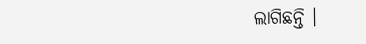ଲାଗିଛନ୍ତି ।